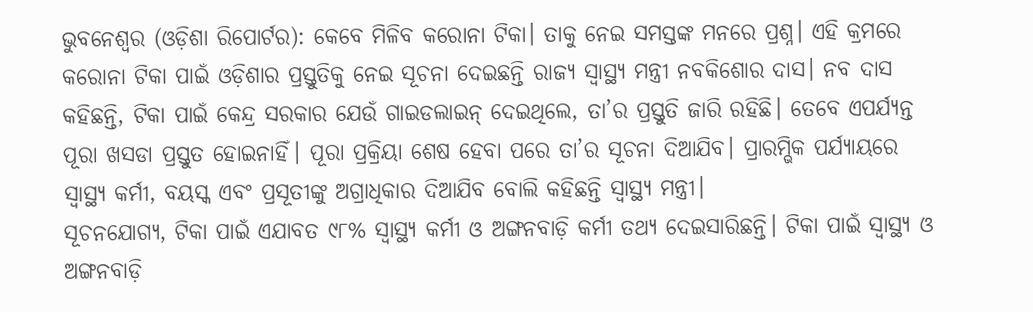ଭୁବନେଶ୍ୱର (ଓଡ଼ିଶା ରିପୋର୍ଟର): କେବେ ମିଳିବ କରୋନା ଟିକା। ତାକୁ ନେଇ ସମସ୍ତଙ୍କ ମନରେ ପ୍ରଶ୍ନ। ଏହି କ୍ରମରେ କରୋନା ଟିକା ପାଇଁ ଓଡ଼ିଶାର ପ୍ରସ୍ତୁତିକୁ ନେଇ ସୂଚନା ଦେଇଛନ୍ତି ରାଜ୍ୟ ସ୍ୱାସ୍ଥ୍ୟ ମନ୍ତ୍ରୀ ନବକିଶୋର ଦାସ। ନବ ଦାସ କହିଛନ୍ତି, ଟିକା ପାଇଁ କେନ୍ଦ୍ର ସରକାର ଯେଉଁ ଗାଇଡଲାଇନ୍ ଦେଇଥିଲେ, ତା’ର ପ୍ରସ୍ତୁତି ଜାରି ରହିଛି। ତେବେ ଏପର୍ଯ୍ୟନ୍ତ ପୂରା ଖସଡା ପ୍ରସ୍ତୁତ ହୋଇନାହିଁ। ପୂରା ପ୍ରକ୍ରିୟା ଶେଷ ହେବା ପରେ ତା’ର ସୂଚନା ଦିଆଯିବ। ପ୍ରାରମ୍ଭିକ ପର୍ଯ୍ୟାୟରେ ସ୍ୱାସ୍ଥ୍ୟ କର୍ମୀ, ବୟସ୍କ ଏବଂ ପ୍ରସୂତୀଙ୍କୁ ଅଗ୍ରାଧିକାର ଦିଆଯିବ ବୋଲି କହିଛନ୍ତି ସ୍ୱାସ୍ଥ୍ୟ ମନ୍ତ୍ରୀ।
ସୂଚନଯୋଗ୍ୟ, ଟିକା ପାଇଁ ଏଯାବତ ୯୮% ସ୍ୱାସ୍ଥ୍ୟ କର୍ମୀ ଓ ଅଙ୍ଗନବାଡ଼ି କର୍ମୀ ତଥ୍ୟ ଦେଇସାରିଛନ୍ତି। ଟିକା ପାଇଁ ସ୍ୱାସ୍ଥ୍ୟ ଓ ଅଙ୍ଗନବାଡ଼ି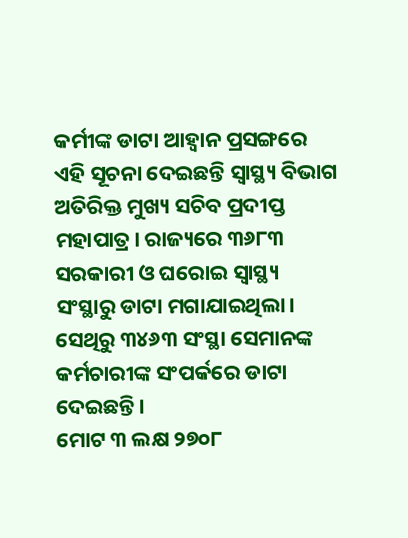କର୍ମୀଙ୍କ ଡାଟା ଆହ୍ୱାନ ପ୍ରସଙ୍ଗରେ ଏହି ସୂଚନା ଦେଇଛନ୍ତି ସ୍ୱାସ୍ଥ୍ୟ ବିଭାଗ ଅତିରିକ୍ତ ମୁଖ୍ୟ ସଚିବ ପ୍ରଦୀପ୍ତ ମହାପାତ୍ର। ରାଜ୍ୟରେ ୩୬୮୩ ସରକାରୀ ଓ ଘରୋଇ ସ୍ୱାସ୍ଥ୍ୟ ସଂସ୍ଥାରୁ ଡାଟା ମଗାଯାଇଥିଲା। ସେଥିରୁ ୩୪୬୩ ସଂସ୍ଥା ସେମାନଙ୍କ କର୍ମଚାରୀଙ୍କ ସଂପର୍କରେ ଡାଟା ଦେଇଛନ୍ତି।
ମୋଟ ୩ ଲକ୍ଷ ୨୭୦୮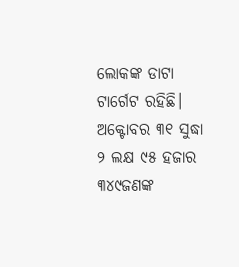ଲୋକଙ୍କ ଡାଟା ଟାର୍ଗେଟ ରହିଛି। ଅକ୍ଟୋବର ୩୧ ସୁଦ୍ଧା ୨ ଲକ୍ଷ ୯୫ ହଜାର ୩୪୯ଜଣଙ୍କ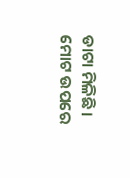ଡାଟା ମିଳିଛି। ମୋଟ ଉପରେ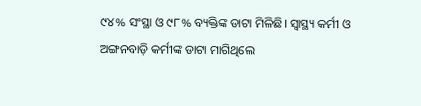୯୪% ସଂସ୍ଥା ଓ ୯୮% ବ୍ୟକ୍ତିଙ୍କ ଡାଟା ମିଳିଛି। ସ୍ୱାସ୍ଥ୍ୟ କର୍ମୀ ଓ ଅଙ୍ଗନବାଡ଼ି କର୍ମୀଙ୍କ ଡାଟା ମାଗିଥିଲେ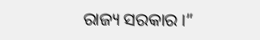ରାଜ୍ୟ ସରକାର।”